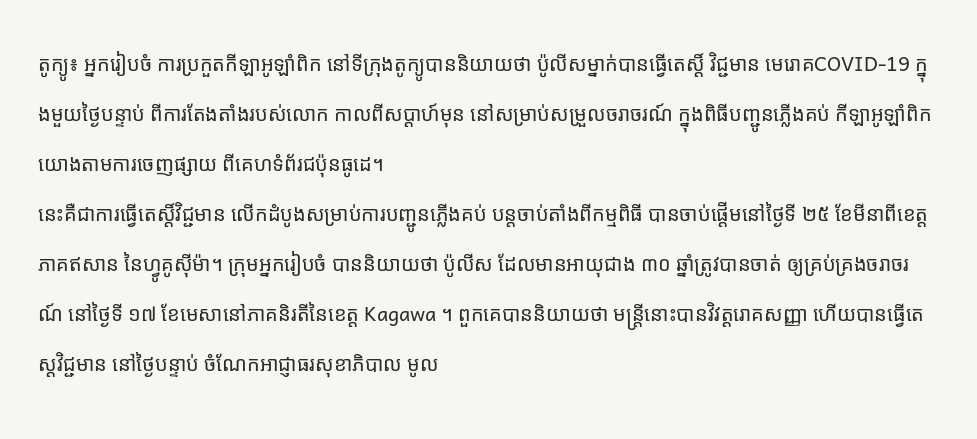តូក្យូ៖ អ្នករៀបចំ ការប្រកួតកីឡាអូឡាំពិក នៅទីក្រុងតូក្យូបាននិយាយថា ប៉ូលីសម្នាក់បានធ្វើតេស្តិ៍ វិជ្ជមាន មេរោគCOVID-19 ក្នុងមួយថ្ងៃបន្ទាប់ ពីការតែងតាំងរបស់លោក កាលពីសប្តាហ៍មុន នៅសម្រាប់សម្រួលចរាចរណ៍ ក្នុងពិធីបញ្ជូនភ្លើងគប់ កីឡាអូឡាំពិក យោងតាមការចេញផ្សាយ ពីគេហទំព័រជប៉ុនធូដេ។
នេះគឺជាការធ្វើតេស្តិ៍វិជ្ជមាន លើកដំបូងសម្រាប់ការបញ្ជូនភ្លើងគប់ បន្តចាប់តាំងពីកម្មពិធី បានចាប់ផ្តើមនៅថ្ងៃទី ២៥ ខែមីនាពីខេត្តភាគឥសាន នៃហ្វូគូស៊ីម៉ា។ ក្រុមអ្នករៀបចំ បាននិយាយថា ប៉ូលីស ដែលមានអាយុជាង ៣០ ឆ្នាំត្រូវបានចាត់ ឲ្យគ្រប់គ្រងចរាចរណ៍ នៅថ្ងៃទី ១៧ ខែមេសានៅភាគនិរតីនៃខេត្ត Kagawa ។ ពួកគេបាននិយាយថា មន្រ្តីនោះបានវិវត្តរោគសញ្ញា ហើយបានធ្វើតេស្តវិជ្ជមាន នៅថ្ងៃបន្ទាប់ ចំណែកអាជ្ញាធរសុខាភិបាល មូល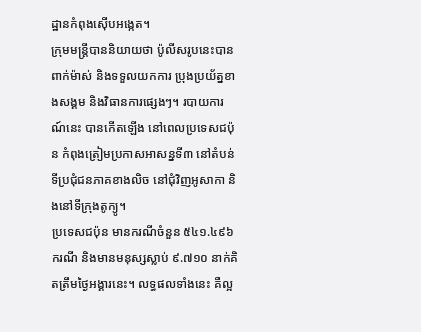ដ្ឋានកំពុងស៊ើបអង្កេត។
ក្រុមមន្រ្តីបាននិយាយថា ប៉ូលីសរូបនេះបានពាក់ម៉ាស់ និងទទួលយកការ ប្រុងប្រយ័ត្នខាងសង្គម និងវិធានការផ្សេងៗ។ របាយការណ៍នេះ បានកើតឡើង នៅពេលប្រទេសជប៉ុន កំពុងត្រៀមប្រកាសអាសន្នទី៣ នៅតំបន់ទីប្រជុំជនភាគខាងលិច នៅជុំវិញអូសាកា និងនៅទីក្រុងតូក្យូ។
ប្រទេសជប៉ុន មានករណីចំនួន ៥៤១.៤៩៦ ករណី និងមានមនុស្សស្លាប់ ៩.៧១០ នាក់គិតត្រឹមថ្ងៃអង្គារនេះ។ លទ្ធផលទាំងនេះ គឺល្អ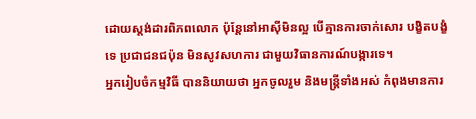ដោយស្តង់ដារពិភពលោក ប៉ុន្តែនៅអាស៊ីមិនល្អ បើគ្មានការចាក់សោរ បង្ខិតបង្ខំទេ ប្រជាជនជប៉ុន មិនសូវសហការ ជាមួយវិធានការណ៍បង្ការទេ។
អ្នករៀបចំកម្មវិធី បាននិយាយថា អ្នកចូលរួម និងមន្រ្តីទាំងអស់ កំពុងមានការ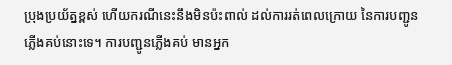ប្រុងប្រយ័ត្នខ្ពស់ ហើយករណីនេះនឹងមិនប៉ះពាល់ ដល់ការរត់ពេលក្រោយ នៃការបញ្ជូនភ្លើងគប់នោះទេ។ ការបញ្ជូនភ្លើងគប់ មានអ្នក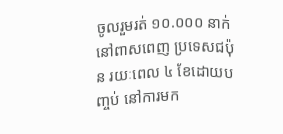ចូលរួមរត់ ១០.០០០ នាក់នៅពាសពេញ ប្រទេសជប៉ុន រយៈពេល ៤ ខែដោយបញ្ចប់ នៅការមក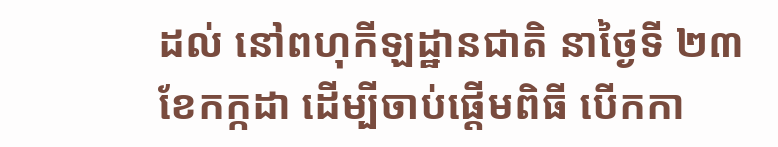ដល់ នៅពហុកីឡដ្ឋានជាតិ នាថ្ងៃទី ២៣ ខែកក្កដា ដើម្បីចាប់ផ្តើមពិធី បើកកា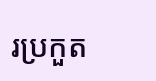រប្រកួត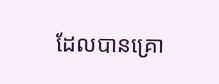ដែលបានគ្រោ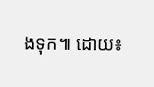ងទុក៕ ដោយ៖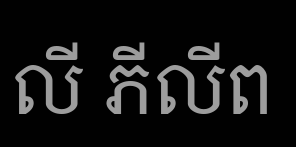លី ភីលីព